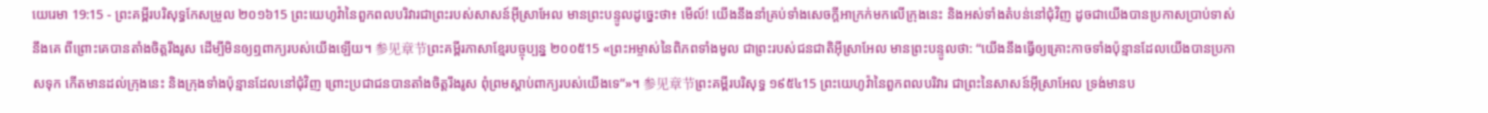យេរេមា 19:15 - ព្រះគម្ពីរបរិសុទ្ធកែសម្រួល ២០១៦15 ព្រះយេហូវ៉ានៃពួកពលបរិវារជាព្រះរបស់សាសន៍អ៊ីស្រាអែល មានព្រះបន្ទូលដូច្នេះថា៖ មើល៍! យើងនឹងនាំគ្រប់ទាំងសេចក្ដីអាក្រក់មកលើក្រុងនេះ និងអស់ទាំងតំបន់នៅជុំវិញ ដូចជាយើងបានប្រកាសប្រាប់ទាស់នឹងគេ ពីព្រោះគេបានតាំងចិត្តរឹងរូស ដើម្បីមិនឲ្យឮពាក្យរបស់យើងឡើយ។ 参见章节ព្រះគម្ពីរភាសាខ្មែរបច្ចុប្បន្ន ២០០៥15 «ព្រះអម្ចាស់នៃពិភពទាំងមូល ជាព្រះរបស់ជនជាតិអ៊ីស្រាអែល មានព្រះបន្ទូលថា: “យើងនឹងធ្វើឲ្យគ្រោះកាចទាំងប៉ុន្មានដែលយើងបានប្រកាសទុក កើតមានដល់ក្រុងនេះ និងក្រុងទាំងប៉ុន្មានដែលនៅជុំវិញ ព្រោះប្រជាជនបានតាំងចិត្តរឹងរូស ពុំព្រមស្ដាប់ពាក្យរបស់យើងទេ”»។ 参见章节ព្រះគម្ពីរបរិសុទ្ធ ១៩៥៤15 ព្រះយេហូវ៉ានៃពួកពលបរិវារ ជាព្រះនៃសាសន៍អ៊ីស្រាអែល ទ្រង់មានប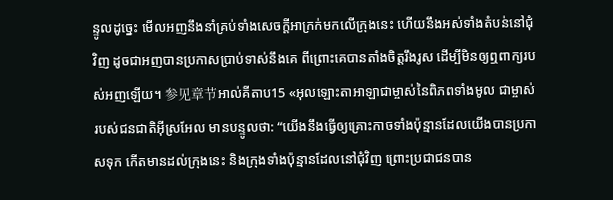ន្ទូលដូច្នេះ មើលអញនឹងនាំគ្រប់ទាំងសេចក្ដីអាក្រក់មកលើក្រុងនេះ ហើយនឹងអស់ទាំងតំបន់នៅជុំវិញ ដូចជាអញបានប្រកាសប្រាប់ទាស់នឹងគេ ពីព្រោះគេបានតាំងចិត្តរឹងរូស ដើម្បីមិនឲ្យឮពាក្យរបស់អញឡើយ។ 参见章节អាល់គីតាប15 «អុលឡោះតាអាឡាជាម្ចាស់នៃពិភពទាំងមូល ជាម្ចាស់របស់ជនជាតិអ៊ីស្រអែល មានបន្ទូលថា: “យើងនឹងធ្វើឲ្យគ្រោះកាចទាំងប៉ុន្មានដែលយើងបានប្រកាសទុក កើតមានដល់ក្រុងនេះ និងក្រុងទាំងប៉ុន្មានដែលនៅជុំវិញ ព្រោះប្រជាជនបាន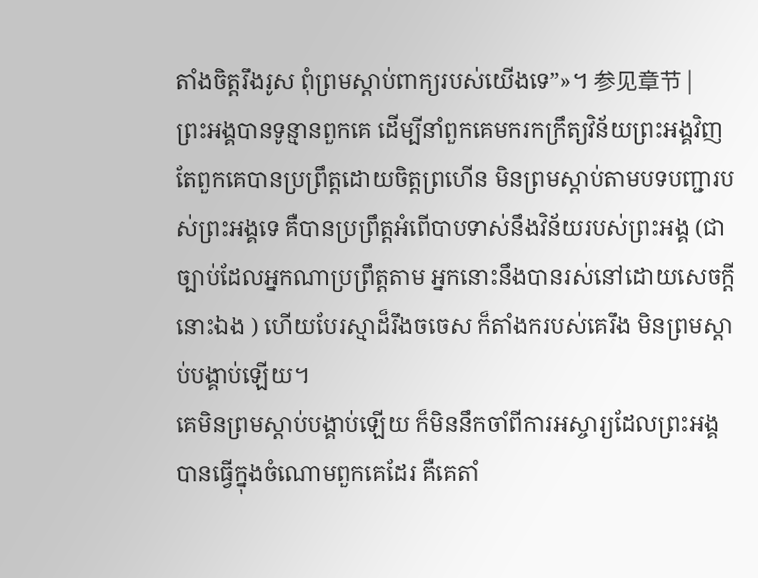តាំងចិត្តរឹងរូស ពុំព្រមស្ដាប់ពាក្យរបស់យើងទេ”»។ 参见章节 |
ព្រះអង្គបានទូន្មានពួកគេ ដើម្បីនាំពួកគេមករកក្រឹត្យវិន័យព្រះអង្គវិញ តែពួកគេបានប្រព្រឹត្តដោយចិត្តព្រហើន មិនព្រមស្តាប់តាមបទបញ្ជារបស់ព្រះអង្គទេ គឺបានប្រព្រឹត្តអំពើបាបទាស់នឹងវិន័យរបស់ព្រះអង្គ (ជាច្បាប់ដែលអ្នកណាប្រព្រឹត្តតាម អ្នកនោះនឹងបានរស់នៅដោយសេចក្ដីនោះឯង ) ហើយបែរស្មាដ៏រឹងចចេស ក៏តាំងករបស់គេរឹង មិនព្រមស្តាប់បង្គាប់ឡើយ។
គេមិនព្រមស្ដាប់បង្គាប់ឡើយ ក៏មិននឹកចាំពីការអស្ចារ្យដែលព្រះអង្គបានធ្វើក្នុងចំណោមពួកគេដែរ គឺគេតាំ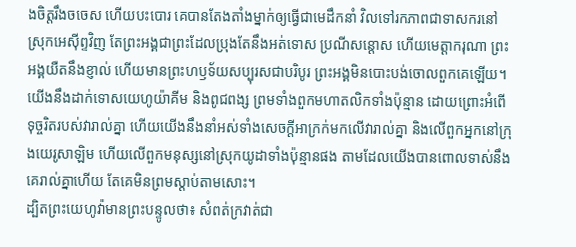ងចិត្តរឹងចចេស ហើយបះបោរ គេបានតែងតាំងម្នាក់ឲ្យធ្វើជាមេដឹកនាំ វិលទៅរកភាពជាទាសករនៅស្រុកអេស៊ីព្ទវិញ តែព្រះអង្គជាព្រះដែលប្រុងតែនឹងអត់ទោស ប្រណីសន្ដោស ហើយមេត្តាករុណា ព្រះអង្គយឺតនឹងខ្ញាល់ ហើយមានព្រះហឫទ័យសប្បុរសជាបរិបូរ ព្រះអង្គមិនបោះបង់ចោលពួកគេឡើយ។
យើងនឹងដាក់ទោសយេហូយ៉ាគីម និងពូជពង្ស ព្រមទាំងពួកមហាតលិកទាំងប៉ុន្មាន ដោយព្រោះអំពើទុច្ចរិតរបស់វារាល់គ្នា ហើយយើងនឹងនាំអស់ទាំងសេចក្ដីអាក្រក់មកលើវារាល់គ្នា និងលើពួកអ្នកនៅក្រុងយេរូសាឡិម ហើយលើពួកមនុស្សនៅស្រុកយូដាទាំងប៉ុន្មានផង តាមដែលយើងបានពោលទាស់នឹងគេរាល់គ្នាហើយ តែគេមិនព្រមស្តាប់តាមសោះ។
ដ្បិតព្រះយេហូវ៉ាមានព្រះបន្ទូលថា៖ សំពត់ក្រវាត់ជា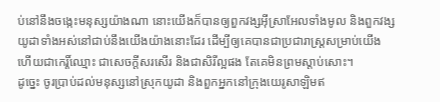ប់នៅនឹងចង្កេះមនុស្សយ៉ាងណា នោះយើងក៏បានឲ្យពួកវង្សអ៊ីស្រាអែលទាំងមូល និងពួកវង្សយូដាទាំងអស់នៅជាប់នឹងយើងយ៉ាងនោះដែរ ដើម្បីឲ្យគេបានជាប្រជារាស្ត្រសម្រាប់យើង ហើយជាកេរ្តិ៍ឈ្មោះ ជាសេចក្ដីសរសើរ និងជាសិរីល្អផង តែគេមិនព្រមស្តាប់សោះ។
ដូច្នេះ ចូរប្រាប់ដល់មនុស្សនៅស្រុកយូដា និងពួកអ្នកនៅក្រុងយេរូសាឡិមឥ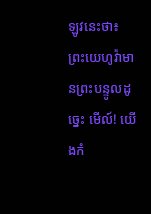ឡូវនេះថា៖ ព្រះយេហូវ៉ាមានព្រះបន្ទូលដូច្នេះ មើល៍! យើងកំ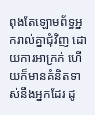ពុងតែឡោមព័ទ្ធអ្នករាល់គ្នាជុំវិញ ដោយការអាក្រក់ ហើយក៏មានគំនិតទាស់នឹងអ្នកដែរ ដូ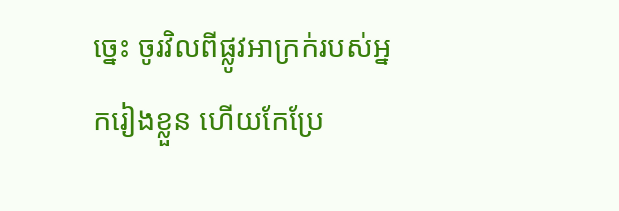ច្នេះ ចូរវិលពីផ្លូវអាក្រក់របស់អ្នករៀងខ្លួន ហើយកែប្រែ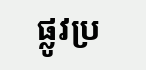ផ្លូវប្រ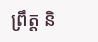ព្រឹត្ត និ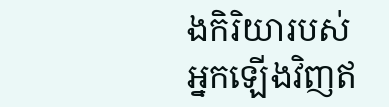ងកិរិយារបស់អ្នកឡើងវិញឥ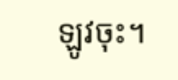ឡូវចុះ។